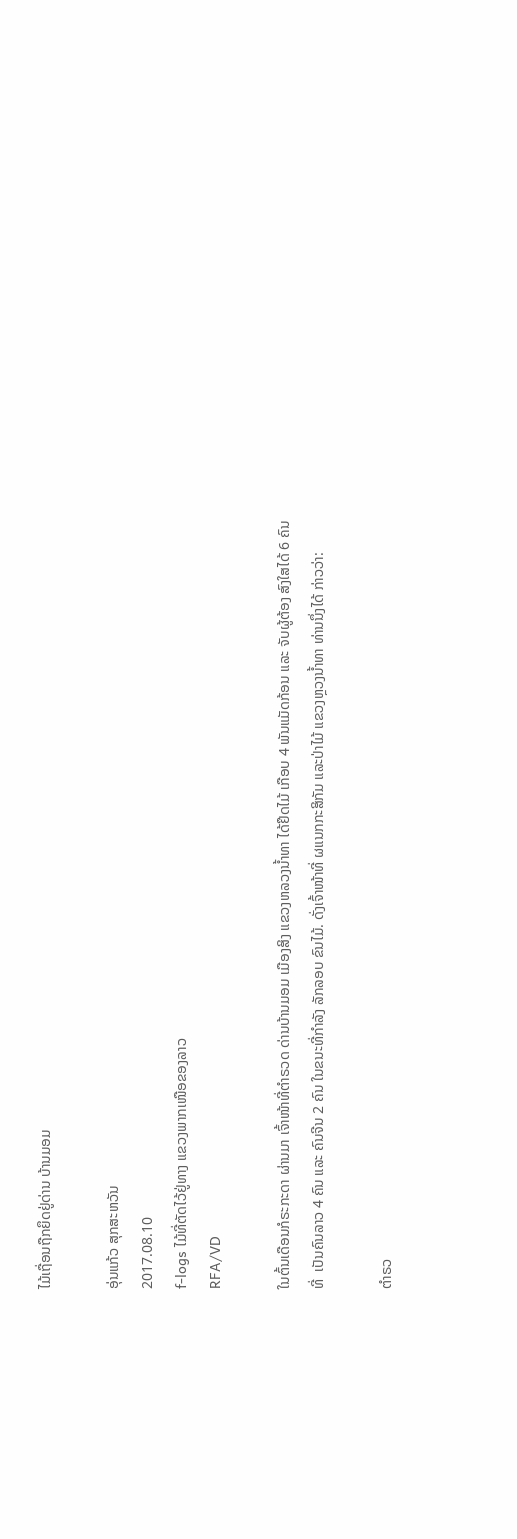ໄມ້ເຖື່ອນຖືກຍຶດຢູ່ດ່ານ ບ້ານມອມ

ອຸ່ນແກ້ວ ສຸກສະຫວັນ
2017.08.10
f-logs ໄມ້ທີ່ຕັດໄວ້ຢູ່ທາງ ແຂວງພາກເໜືອຂອງລາວ
RFA/VD

ໃນຕົ້ນເດືອນກໍຣະກະດາ ຜ່ານມາ ເຈົ້າໜ້າທີ່ຕຳຣວດ ດ່ານບ້ານມອມ ເມືອງສິງ ແຂວງຫລວງນ້ຳທາ ໄດ້ຢຶດໄມ້ ເກືອບ 4 ພັນແມັດກ້ອນ ແລະ ຈັບຜູ້ຕ້ອງ ສົງໃສໄດ້ 6 ຄົນ ທີ່  ເປັນຄົນລາວ 4 ຄົນ ແລະ ຄົນຈີນ 2 ຄົນ ໃນຂນະທີ່ກຳລັງ ລັກລອບ ຂົນໄມ້. ດັ່ງເຈົ້າໜ້າທີ່ ຜແນກກະສິກັມ ແລະປ່າໄມ້ ແຂວງຫຼວງນ້ຳທາ ທ່ານນຶ່ງໄດ້ ກ່າວວ່າ:

ຕຳຣວ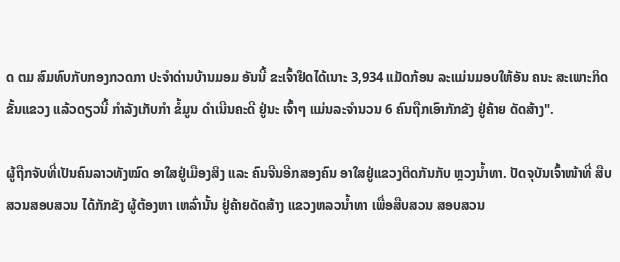ດ ຕມ ສົມທົບກັບກອງກວດກາ ປະຈຳດ່ານບ້ານມອມ ອັນນີ້ ຂະເຈົ້າຢຶດໄດ້ເນາະ 3,934 ແມັດກ້ອນ ລະແມ່ນມອບໃຫ້ອັນ ຄນະ ສະເພາະກິດ ຂັ້ນແຂວງ ແລ້ວດຽວນີ້ ກຳລັງເກັບກຳ ຂໍ້ມູນ ດຳເນີນຄະດີ ຢູ່ນະ ເຈົ້າໆ ແມ່ນລະຈຳນວນ 6 ຄົນຖືກເອົາກັກຂັງ ຢູ່ຄ້າຍ ດັດສ້າງ".

ຜູ້ຖືກຈັບທີ່ເປັນຄົນລາວທັງໝົດ ອາໃສຢູ່ເມືອງສິງ ແລະ ຄົນຈີນອີກສອງຄົນ ອາໃສຢູ່ແຂວງຕິດກັນກັບ ຫຼວງນ້ຳທາ. ປັດຈຸບັນເຈົ້າໜ້າທີ່ ສືບສວນສອບສວນ ໄດ້ກັກຂັງ ຜູ້ຕ້ອງຫາ ເຫລົ່ານັ້ນ ຢູ່ຄ້າຍດັດສ້າງ ແຂວງຫລວນ້ຳທາ ເພື່ອສືບສວນ ສອບສວນ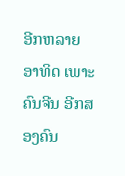ອີກຫລາຍອາທິດ ເພາະຄົນຈີນ ອີກສອງຄົນ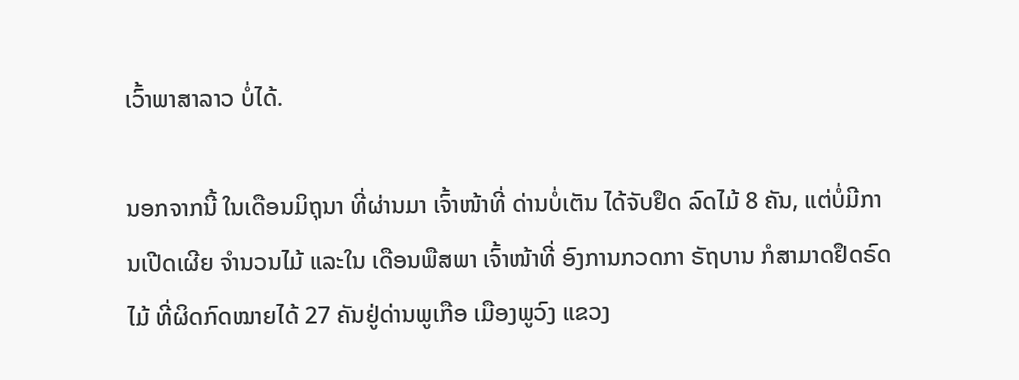ເວົ້າພາສາລາວ ບໍ່ໄດ້.

ນອກຈາກນີ້ ໃນເດືອນມິຖຸນາ ທີ່ຜ່ານມາ ເຈົ້າໜ້າທີ່ ດ່ານບໍ່ເຕັນ ໄດ້ຈັບຢຶດ ລົດໄມ້ 8 ຄັນ, ແຕ່ບໍ່ມີການເປີດເຜີຍ ຈຳນວນໄມ້ ແລະໃນ ເດືອນພືສພາ ເຈົ້າໜ້າທີ່ ອົງການກວດກາ ຣັຖບານ ກໍສາມາດຢຶດຣົດໄມ້ ທີ່ຜິດກົດໝາຍໄດ້ 27 ຄັນຢູ່ດ່ານພູເກືອ ເມືອງພູວົງ ແຂວງ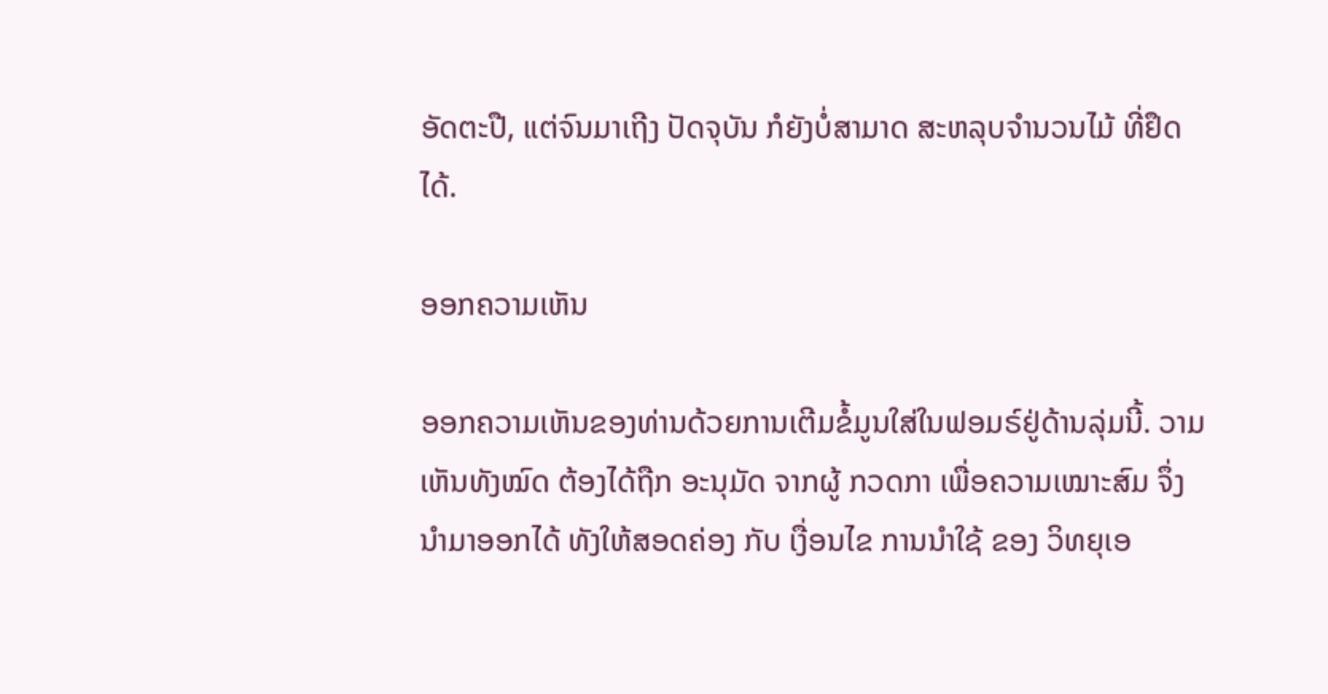ອັດຕະປື, ແຕ່ຈົນມາເຖີງ ປັດຈຸບັນ ກໍຍັງບໍ່ສາມາດ ສະຫລຸບຈຳນວນໄມ້ ທີ່ຢຶດໄດ້.

ອອກຄວາມເຫັນ

ອອກຄວາມເຫັນຂອງທ່ານດ້ວຍການເຕີມຂໍ້ມູນໃສ່ໃນຟອມຣ໌ຢູ່ດ້ານລຸ່ມນີ້. ວາມເຫັນທັງໝົດ ຕ້ອງໄດ້ຖືກ ອະນຸມັດ ຈາກຜູ້ ກວດກາ ເພື່ອຄວາມເໝາະສົມ ຈຶ່ງນໍາມາອອກໄດ້ ທັງໃຫ້ສອດຄ່ອງ ກັບ ເງື່ອນໄຂ ການນຳໃຊ້ ຂອງ ວິທຍຸເອ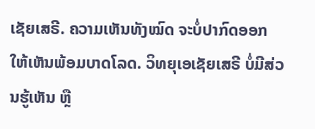ເຊັຍເສຣີ. ຄວາມເຫັນທັງໝົດ ຈະບໍ່ປາກົດອອກ ໃຫ້ເຫັນພ້ອມບາດໂລດ. ວິທຍຸເອເຊັຍເສຣີ ບໍ່ມີສ່ວນຮູ້ເຫັນ ຫຼື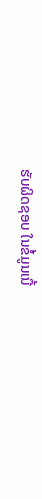ຮັບຜິດຊອບ ໃນຂໍ້ມູນເນື້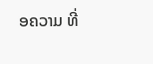ອຄວາມ ທີ່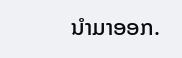ນໍາມາອອກ.